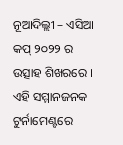ନୂଆଦିଲ୍ଲୀ – ଏସିଆ କପ୍ ୨୦୨୨ ର ଉତ୍ସାହ ଶିଖରରେ । ଏହି ସମ୍ମାନଜନକ ଟୁର୍ନାମେଣ୍ଟରେ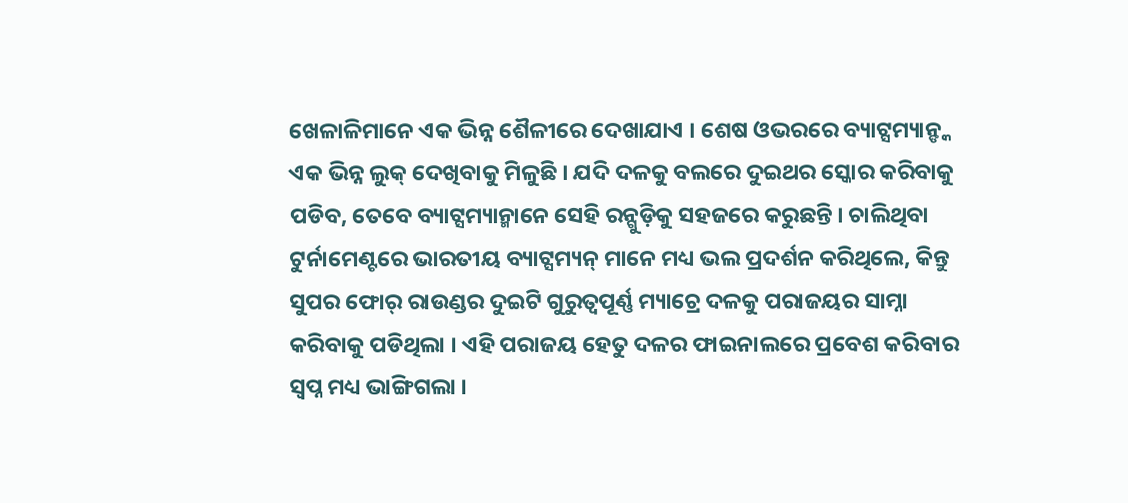ଖେଳାଳିମାନେ ଏକ ଭିନ୍ନ ଶୈଳୀରେ ଦେଖାଯାଏ । ଶେଷ ଓଭରରେ ବ୍ୟାଟ୍ସମ୍ୟାନ୍ଙ୍କ ଏକ ଭିନ୍ନ ଲୁକ୍ ଦେଖିବାକୁ ମିଳୁଛି । ଯଦି ଦଳକୁ ବଲରେ ଦୁଇଥର ସ୍କୋର କରିବାକୁ ପଡିବ, ତେବେ ବ୍ୟାଟ୍ସମ୍ୟାନ୍ମାନେ ସେହି ରନ୍ଗୁଡ଼ିକୁ ସହଜରେ କରୁଛନ୍ତି । ଚାଲିଥିବା ଟୁର୍ନାମେଣ୍ଟରେ ଭାରତୀୟ ବ୍ୟାଟ୍ସମ୍ୟନ୍ ମାନେ ମଧ୍ୟ ଭଲ ପ୍ରଦର୍ଶନ କରିଥିଲେ, କିନ୍ତୁ ସୁପର ଫୋର୍ ରାଉଣ୍ଡର ଦୁଇଟି ଗୁରୁତ୍ୱପୂର୍ଣ୍ଣ ମ୍ୟାଚ୍ରେ ଦଳକୁ ପରାଜୟର ସାମ୍ନା କରିବାକୁ ପଡିଥିଲା । ଏହି ପରାଜୟ ହେତୁ ଦଳର ଫାଇନାଲରେ ପ୍ରବେଶ କରିବାର ସ୍ୱପ୍ନ ମଧ୍ୟ ଭାଙ୍ଗିଗଲା ।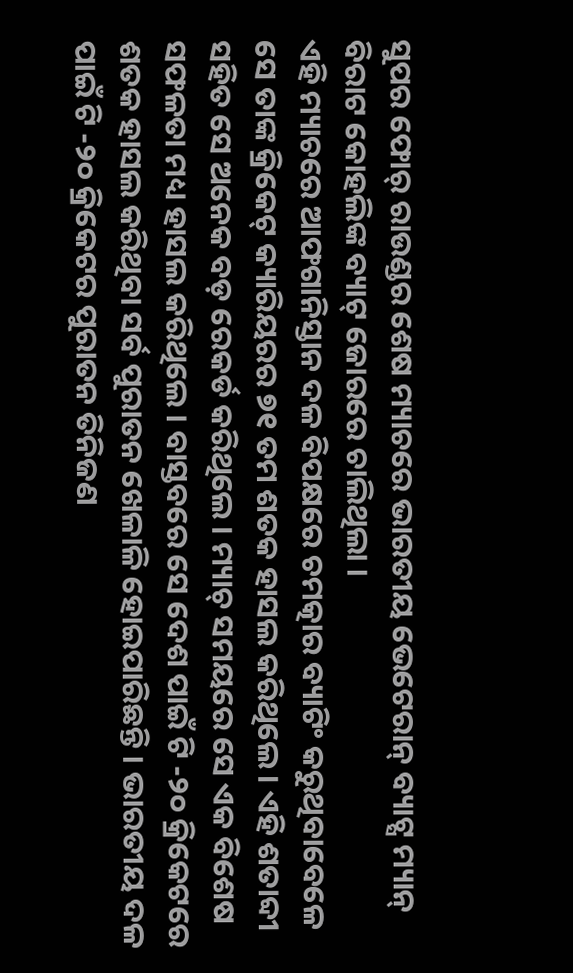ସୁପର ଫୋର୍ ରାଉଣ୍ଡର ଶେଷ ମ୍ୟାଚରେ ଭାରତୀୟ ଭେଟେରାନ୍ ବ୍ୟାଟ୍ସ ମ୍ୟାନ୍ ବିରାଟ କୋହଲିଙ୍କ ବ୍ୟାଟ୍ ଜୋରରେ ଚାଲିଥିଲା ।
ଏହି ମ୍ୟାଚରେ ଆଫଗାନିସ୍ତାନ ଦଳ ବିପକ୍ଷରେ ଚମତ୍କାର ବ୍ୟାଟିଂ କରୁଥିବାବେଳେ ସେ ତାଙ୍କ କ୍ରିକେଟ୍ କ୍ୟାରିୟରର ୭୧ ତମ ଶତକ ହାସଲ କରିଥିଲେ । ଏହି ଶତାବ୍ଦୀ ସହିତ ସେ ଅନେକ ବଡ଼ ରେକର୍ଡ କରିଥିଲେ । ମ୍ୟାଚ୍ ସମୟରେ ସେ ଏକ ବିଶେଷ ସଫଳତା ମଧ୍ୟ ହାସଲ କରିଥିଲେ । ବାସ୍ତବରେ ସେ ଦେଶ ପାଇଁ ଟି -୨୦ କ୍ରିକେଟରେ ଶତକ ହାସଲ କରିଥିବା ସର୍ବ ପୁରାତନ ଖେଳାଳି ହୋଇପାରିଛନ୍ତି । ଭାରତୀୟ ଦଳ ପାଇଁ ଟି -୨୦ କ୍ରିକେଟର ପୁରାତନ ତିନିଜଣ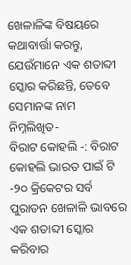ଖେଳାଳିଙ୍କ ବିଷୟରେ କଥାବାର୍ତ୍ତା କରନ୍ତୁ, ଯେଉଁମାନେ ଏକ ଶତାବ୍ଦୀ ସ୍କୋର କରିଛନ୍ତି, ତେବେ ସେମାନଙ୍କ ନାମ ନିମ୍ନଲିଖିତ-
ବିରାଟ କୋହଲି -: ବିରାଟ କୋହଲି ଭାରତ ପାଇଁ ଟି -୨୦ କ୍ରିକେଟର ସର୍ବ ପୁରାତନ ଖେଳାଳି ଭାବରେ ଏକ ଶତାବ୍ଦୀ ସ୍କୋର କରିବାର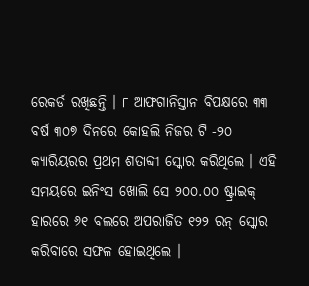ରେକର୍ଡ ରଖିଛନ୍ତି । ୮ ଆଫଗାନିସ୍ତାନ ବିପକ୍ଷରେ ୩୩ ବର୍ଷ ୩୦୭ ଦିନରେ କୋହଲି ନିଜର ଟି -୨୦ କ୍ୟାରିୟରର ପ୍ରଥମ ଶତାବ୍ଦୀ ସ୍କୋର କରିଥିଲେ । ଏହି ସମୟରେ ଇନିଂସ ଖୋଲି ସେ ୨୦୦.୦୦ ଷ୍ଟ୍ରାଇକ୍ ହାରରେ ୬୧ ବଲରେ ଅପରାଜିତ ୧୨୨ ରନ୍ ସ୍କୋର କରିବାରେ ସଫଳ ହୋଇଥିଲେ ।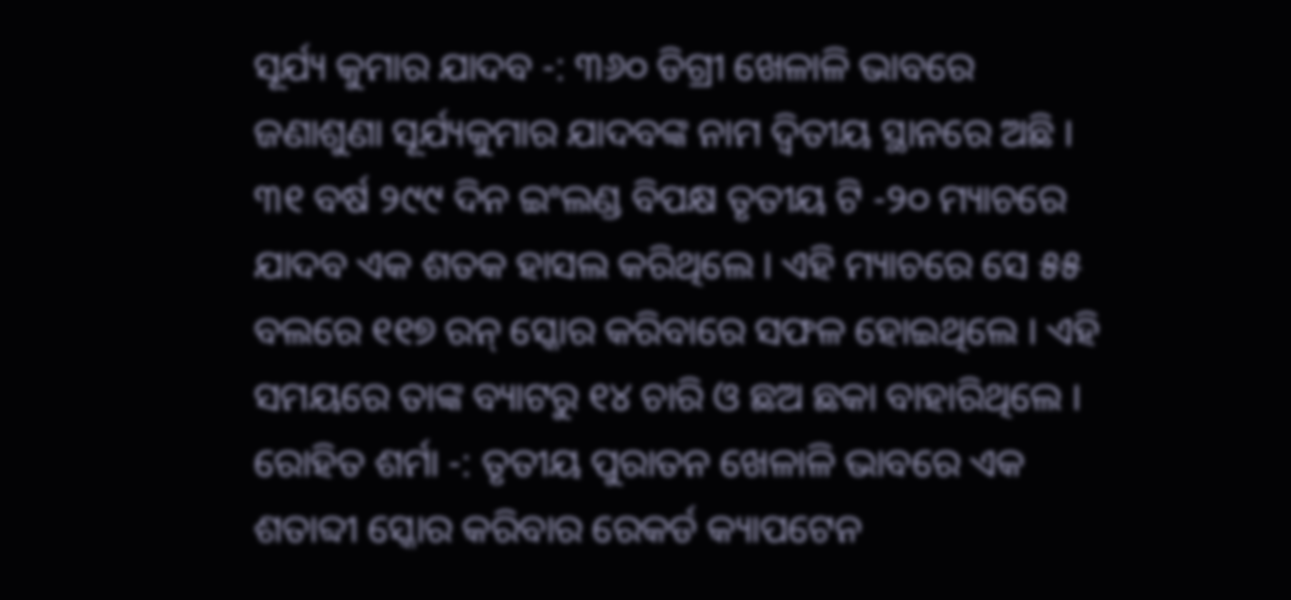ସୂର୍ଯ୍ୟ କୁମାର ଯାଦବ -: ୩୬୦ ଡିଗ୍ରୀ ଖେଳାଳି ଭାବରେ ଜଣାଶୁଣା ସୂର୍ଯ୍ୟକୁମାର ଯାଦବଙ୍କ ନାମ ଦ୍ୱିତୀୟ ସ୍ଥାନରେ ଅଛି । ୩୧ ବର୍ଷ ୨୯୯ ଦିନ ଇଂଲଣ୍ଡ ବିପକ୍ଷ ତୃତୀୟ ଟି -୨୦ ମ୍ୟାଚରେ ଯାଦବ ଏକ ଶତକ ହାସଲ କରିଥିଲେ । ଏହି ମ୍ୟାଚରେ ସେ ୫୫ ବଲରେ ୧୧୭ ରନ୍ ସ୍କୋର କରିବାରେ ସଫଳ ହୋଇଥିଲେ । ଏହି ସମୟରେ ତାଙ୍କ ବ୍ୟାଟରୁ ୧୪ ଚାରି ଓ ଛଅ ଛକା ବାହାରିଥିଲେ ।
ରୋହିତ ଶର୍ମା -: ତୃତୀୟ ପୁରାତନ ଖେଳାଳି ଭାବରେ ଏକ ଶତାବ୍ଦୀ ସ୍କୋର କରିବାର ରେକର୍ଡ କ୍ୟାପଟେନ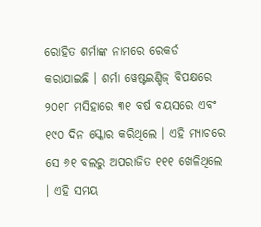ରୋହିତ ଶର୍ମାଙ୍କ ନାମରେ ରେକର୍ଡ କରାଯାଇଛି । ଶର୍ମା ୱେଷ୍ଟଇଣ୍ଡିଜ୍ ବିପକ୍ଷରେ ୨୦୧୮ ମସିହାରେ ୩୧ ବର୍ଷ ବୟସରେ ଏବଂ ୧୯୦ ଦିନ ସ୍କୋର କରିଥିଲେ । ଏହି ମ୍ୟାଚରେ ସେ ୬୧ ବଲରୁ ଅପରାଜିତ ୧୧୧ ଖେଳିଥିଲେ । ଏହି ସମୟ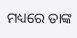ମଧ୍ୟରେ ତାଙ୍କ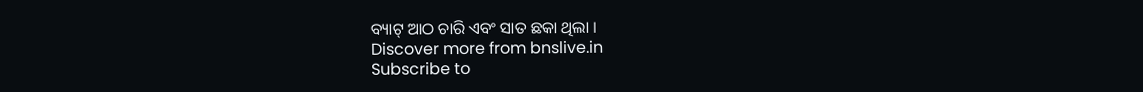ବ୍ୟାଟ୍ ଆଠ ଚାରି ଏବଂ ସାତ ଛକା ଥିଲା ।
Discover more from bnslive.in
Subscribe to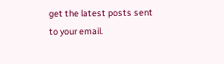get the latest posts sent to your email.